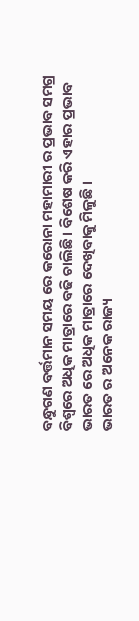ବନ୍ଧୁଗଣ ବର୍ତ୍ତମାନ ସମୟ ରେ କରୋନା ମହାମାରୀ ର ପ୍ରଭାବ ସମଗ୍ର ବିଶ୍ୱରେ ଅଧିକ ମାତ୍ରାରେ ବଢି ଚାଲିଛି । ବିଶେଷ କରି ଏହାର ପ୍ରଭାବ ଭାରତ ରେ ଅଧିକ ମାତ୍ରାରେ ଦେଖିବାକୁ ମିଳୁଛି ।
ଭାରତ ର ଅନେକ ରାଜ୍ୟ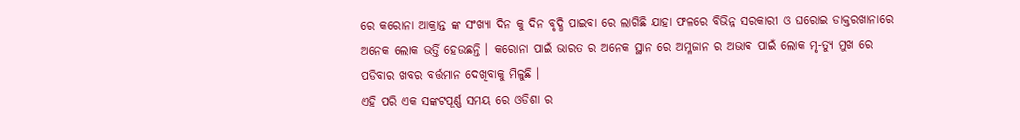ରେ କରୋନା ଆକ୍ରାନ୍ତ ଙ୍କ ସଂଖ୍ୟା ଦିନ କୁ ଦିନ ବୃଦ୍ଧି ପାଇବା ରେ ଲାଗିଛି ଯାହା ଫଳରେ ବିଭିନ୍ନ ସରକାରୀ ଓ ଘରୋଇ ଡାକ୍ତରଖାନାରେ ଅନେକ ଲୋକ ଭର୍ତ୍ତି ହେଉଛନ୍ତି । କରୋନା ପାଇଁ ଭାରତ ର ଅନେକ ସ୍ଥାନ ରେ ଅମ୍ଳଜାନ ର ଅଭାଵ ପାଇଁ ଲୋକ ମୃ-ତ୍ୟୁ ମୁଖ ରେ ପଡିବାର ଖବର ବର୍ତ୍ତମାନ ଦେଖିବାକୁ ମିଳୁଛି ।
ଏହି ପରି ଏକ ସଙ୍କଟପୂର୍ଣ୍ଣ ସମୟ ରେ ଓଡିଶା ର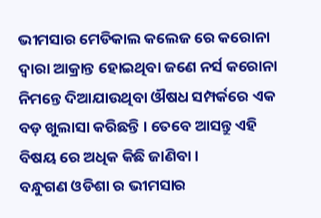ଭୀମସାର ମେଡିକାଲ କଲେଜ ରେ କରୋନା ଦ୍ଵାରା ଆକ୍ରାନ୍ତ ହୋଇଥିବା ଜଣେ ନର୍ସ କରୋନା ନିମନ୍ତେ ଦିଆଯାଉଥିବା ଔଷଧ ସମ୍ପର୍କରେ ଏକ ବଡ଼ ଖୁଲାସା କରିଛନ୍ତି । ତେବେ ଆସନ୍ତୁ ଏହି ବିଷୟ ରେ ଅଧିକ କିଛି ଜାଣିବା ।
ବନ୍ଧୁଗଣ ଓଡିଶା ର ଭୀମସାର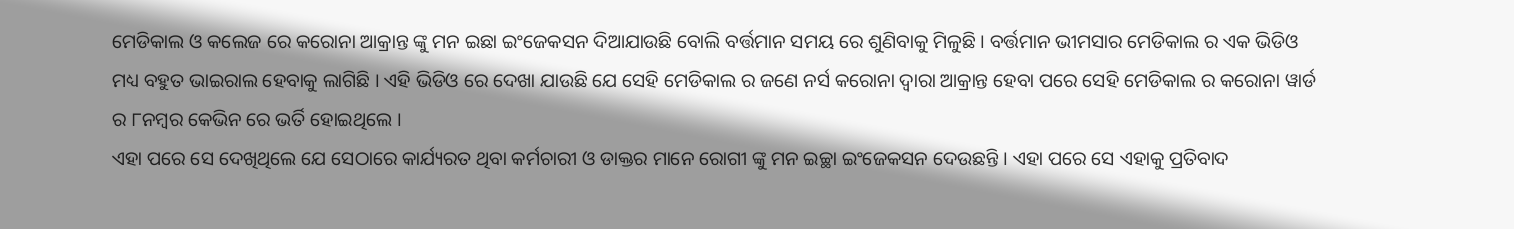ମେଡିକାଲ ଓ କଲେଜ ରେ କରୋନା ଆକ୍ରାନ୍ତ ଙ୍କୁ ମନ ଇଛା ଇଂଜେକସନ ଦିଆଯାଉଛି ବୋଲି ବର୍ତ୍ତମାନ ସମୟ ରେ ଶୁଣିବାକୁ ମିଳୁଛି । ବର୍ତ୍ତମାନ ଭୀମସାର ମେଡିକାଲ ର ଏକ ଭିଡିଓ ମଧ୍ୟ ବହୁତ ଭାଇରାଲ ହେବାକୁ ଲାଗିଛି । ଏହି ଭିଡିଓ ରେ ଦେଖା ଯାଉଛି ଯେ ସେହି ମେଡିକାଲ ର ଜଣେ ନର୍ସ କରୋନା ଦ୍ଵାରା ଆକ୍ରାନ୍ତ ହେବା ପରେ ସେହି ମେଡିକାଲ ର କରୋନା ୱାର୍ଡ ର ୮ନମ୍ବର କେଭିନ ରେ ଭର୍ତି ହୋଇଥିଲେ ।
ଏହା ପରେ ସେ ଦେଖିଥିଲେ ଯେ ସେଠାରେ କାର୍ଯ୍ୟରତ ଥିବା କର୍ମଚାରୀ ଓ ଡାକ୍ତର ମାନେ ରୋଗୀ ଙ୍କୁ ମନ ଇଚ୍ଛା ଇଂଜେକସନ ଦେଉଛନ୍ତି । ଏହା ପରେ ସେ ଏହାକୁ ପ୍ରତିବାଦ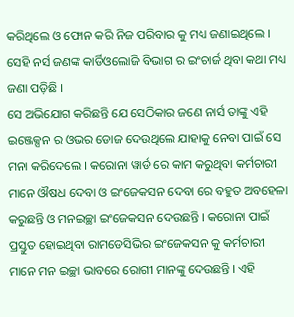କରିଥିଲେ ଓ ଫୋନ କରି ନିଜ ପରିବାର କୁ ମଧ୍ୟ ଜଣାଇଥିଲେ । ସେହି ନର୍ସ ଜଣଙ୍କ କାର୍ଡିଓଲୋଜି ବିଭାଗ ର ଇଂଚାର୍ଜ ଥିବା କଥା ମଧ୍ୟ ଜଣା ପଡ଼ିଛି ।
ସେ ଅଭିଯୋଗ କରିଛନ୍ତି ଯେ ସେଠିକାର ଜଣେ ନାର୍ସ ତାଙ୍କୁ ଏହି ଇଞ୍ଜେକ୍ସନ ର ଓଭର ଡୋଜ ଦେଉଥିଲେ ଯାହାକୁ ନେବା ପାଇଁ ସେ ମନା କରିଦେଲେ । କରୋନା ୱାର୍ଡ ରେ କାମ କରୁଥିବା କର୍ମଚାରୀ ମାନେ ଔଷଧ ଦେବା ଓ ଇଂଜେକସନ ଦେବା ରେ ବହୁତ ଅବହେଳା କରୁଛନ୍ତି ଓ ମନଇଚ୍ଛା ଇଂଜେକସନ ଦେଉଛନ୍ତି । କରୋନା ପାଇଁ ପ୍ରସ୍ତୁତ ହୋଇଥିବା ରାମଡେସିଭିର ଇଂଜେକସନ କୁ କର୍ମଚାରୀ ମାନେ ମନ ଇଚ୍ଛା ଭାବରେ ରୋଗୀ ମାନଙ୍କୁ ଦେଉଛନ୍ତି । ଏହି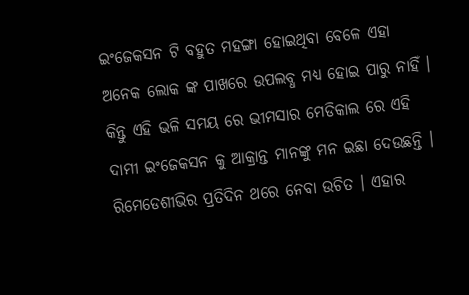ଇଂଜେକସନ ଟି ବହୁତ ମହଙ୍ଗା ହୋଇଥିବା ବେଳେ ଏହା ଅନେକ ଲୋକ ଙ୍କ ପାଖରେ ଉପଲବ୍ଧ ମଧ୍ୟ ହୋଇ ପାରୁ ନାହିଁ ।
କିନ୍ତୁ ଏହି ଭଳି ସମୟ ରେ ଭୀମସାର ମେଡିକାଲ ରେ ଏହି ଦାମୀ ଇଂଜେକସନ କୁ ଆକ୍ରାନ୍ତ ମାନଙ୍କୁ ମନ ଇଛା ଦେଉଛନ୍ତି । ରିମେଡେଶୀଭିର ପ୍ରତିଦିନ ଥରେ ନେବା ଉଚିତ । ଏହାର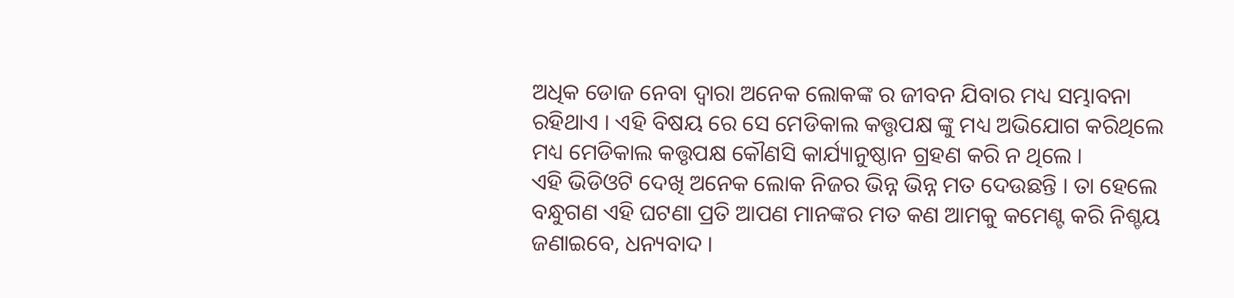ଅଧିକ ଡୋଜ ନେବା ଦ୍ଵାରା ଅନେକ ଲୋକଙ୍କ ର ଜୀବନ ଯିବାର ମଧ୍ୟ ସମ୍ଭାବନା ରହିଥାଏ । ଏହି ବିଷୟ ରେ ସେ ମେଡିକାଲ କତ୍ତୃପକ୍ଷ ଙ୍କୁ ମଧ୍ୟ ଅଭିଯୋଗ କରିଥିଲେ ମଧ୍ୟ ମେଡିକାଲ କତ୍ତୃପକ୍ଷ କୌଣସି କାର୍ଯ୍ୟାନୁଷ୍ଠାନ ଗ୍ରହଣ କରି ନ ଥିଲେ ।
ଏହି ଭିଡିଓଟି ଦେଖି ଅନେକ ଲୋକ ନିଜର ଭିନ୍ନ ଭିନ୍ନ ମତ ଦେଉଛନ୍ତି । ତା ହେଲେ ବନ୍ଧୁଗଣ ଏହି ଘଟଣା ପ୍ରତି ଆପଣ ମାନଙ୍କର ମତ କଣ ଆମକୁ କମେଣ୍ଟ କରି ନିଶ୍ଚୟ ଜଣାଇବେ, ଧନ୍ୟବାଦ ।